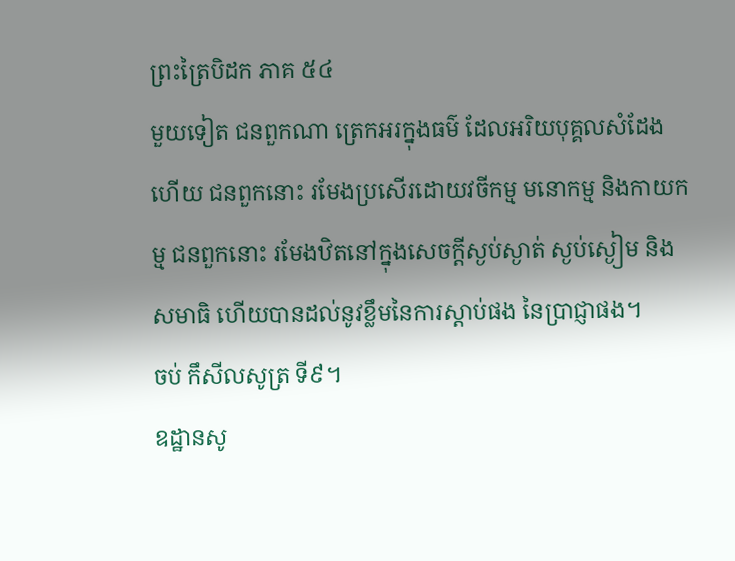ព្រះត្រៃបិដក ភាគ ៥៤
មួយទៀត ជនពួកណា ត្រេកអរក្នុងធម៌ ដែលអរិយបុគ្គលសំដែងហើយ ជនពួកនោះ រមែងប្រសើរដោយវចីកម្ម មនោកម្ម និងកាយកម្ម ជនពួកនោះ រមែងឋិតនៅក្នុងសេចក្តីស្ងប់ស្ងាត់ ស្ងប់ស្ងៀម និងសមាធិ ហើយបានដល់នូវខ្លឹមនៃការស្តាប់ផង នៃប្រាជ្ញាផង។
ចប់ កឹសីលសូត្រ ទី៩។
ឧដ្ឋានសូ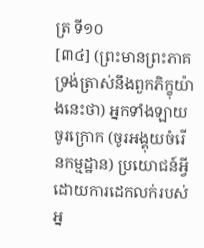ត្រ ទី១០
[៣៤] (ព្រះមានព្រះភាគ ទ្រង់ត្រាស់នឹងពួកភិក្ខុយ៉ាងនេះថា) អ្នកទាំងឡាយ ចូរក្រោក (ចូរអង្គុយចំរើនកម្មដ្ឋាន) ប្រយោជន៍អ្វី ដោយការដេកលក់របស់អ្ន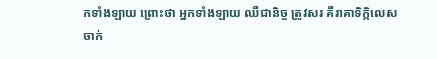កទាំងឡាយ ព្រោះថា អ្នកទាំងឡាយ ឈឺជានិច្ច ត្រូវសរ គឺរាគាទិក្កិលេសចាក់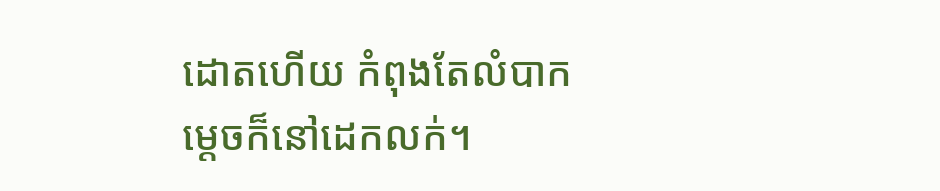ដោតហើយ កំពុងតែលំបាក ម្តេចក៏នៅដេកលក់។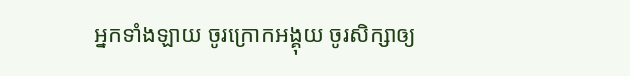អ្នកទាំងឡាយ ចូរក្រោកអង្គុយ ចូរសិក្សាឲ្យ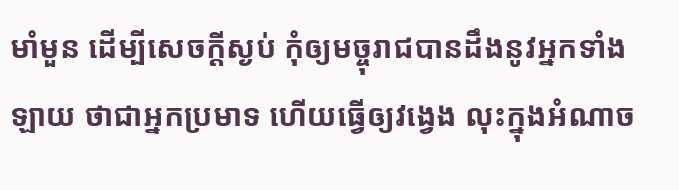មាំមួន ដើម្បីសេចក្តីស្ងប់ កុំឲ្យមច្ចុរាជបានដឹងនូវអ្នកទាំងឡាយ ថាជាអ្នកប្រមាទ ហើយធ្វើឲ្យវង្វេង លុះក្នុងអំណាច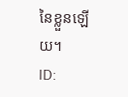នៃខ្លួនឡើយ។
ID: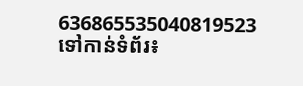636865535040819523
ទៅកាន់ទំព័រ៖